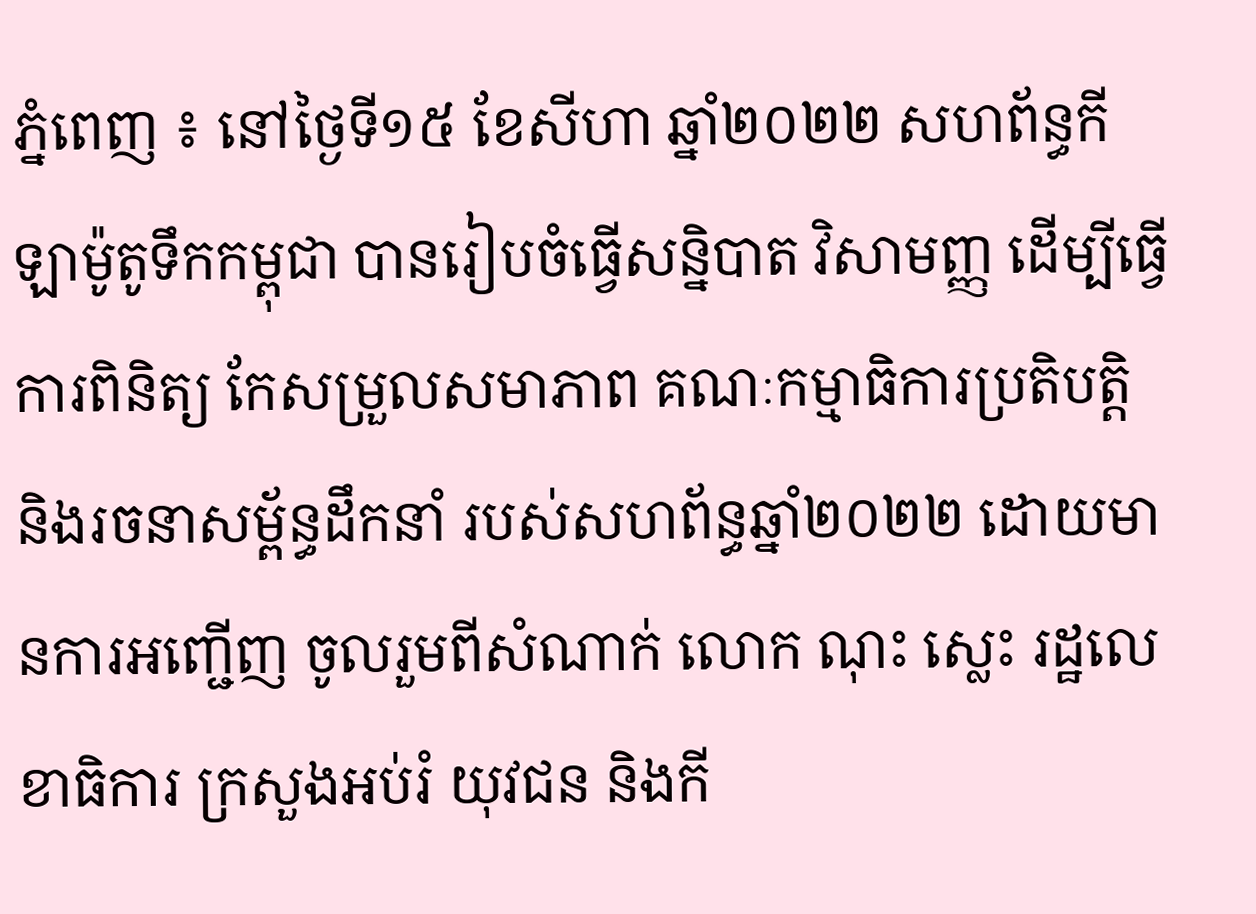ភ្នំពេញ ៖ នៅថ្ងៃទី១៥ ខែសីហា ឆ្នាំ២០២២ សហព័ន្ធកីឡាម៉ូតូទឹកកម្ពុជា បានរៀបចំធ្វើសន្និបាត វិសាមញ្ញ ដើម្បីធ្វើការពិនិត្យ កែសម្រួលសមាភាព គណៈកម្មាធិការប្រតិបត្តិ និងរចនាសម្ព័ន្ធដឹកនាំ របស់សហព័ន្ធឆ្នាំ២០២២ ដោយមានការអញ្ជើញ ចូលរួមពីសំណាក់ លោក ណុះ ស្លេះ រដ្ឋលេខាធិការ ក្រសួងអប់រំ យុវជន និងកី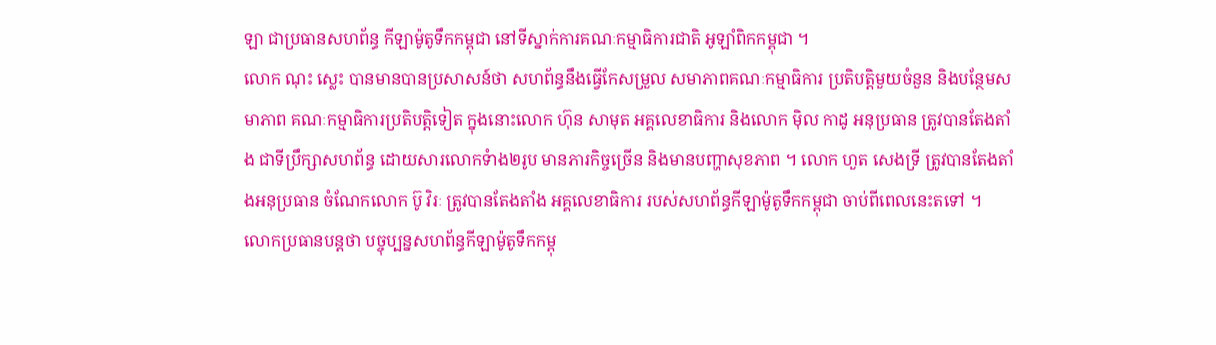ឡា ជាប្រធានសហព័ន្ធ កីឡាម៉ូតូទឹកកម្ពុជា នៅទីស្នាក់ការគណៈកម្មាធិការជាតិ អូឡាំពិកកម្ពុជា ។
លោក ណុះ ស្លេះ បានមានបានប្រសាសន៍ថា សហព័ន្ធនឹងធ្វើកែសម្រួល សមាភាពគណៈកម្មាធិការ ប្រតិបត្តិមួយចំនួន និងបន្ថែមសមាភាព គណៈកម្មាធិការប្រតិបត្តិទៀត ក្នុងនោះលោក ហ៊ុន សាមុត អគ្គលេខាធិការ និងលោក ម៉ិល កាដូ អនុប្រធាន ត្រូវបានតែងតាំង ជាទីប្រឹក្សាសហព័ន្ធ ដោយសារលោកទំាង២រូប មានភារកិច្ចច្រើន និងមានបញ្ហាសុខភាព ។ លោក ហួត សេងទ្រី ត្រូវបានតែងតាំងអនុប្រធាន ចំណែកលោក ប៊ូ វិរៈ ត្រូវបានតែងតាំង អគ្គលេខាធិការ របស់សហព័ន្ធកីឡាម៉ូតូទឹកកម្ពុជា ចាប់ពីពេលនេះតទៅ ។
លោកប្រធានបន្តថា បច្ចុប្បន្នសហព័ន្ធកីឡាម៉ូតូទឹកកម្ពុ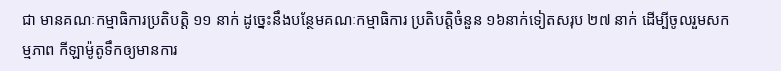ជា មានគណៈកម្មាធិការប្រតិបត្តិ ១១ នាក់ ដូច្នេះនឹងបន្ថែមគណៈកម្មាធិការ ប្រតិបត្តិចំនួន ១៦នាក់ទៀតសរុប ២៧ នាក់ ដើម្បីចូលរួមសកម្មភាព កីឡាម៉ូតូទឹកឲ្យមានការ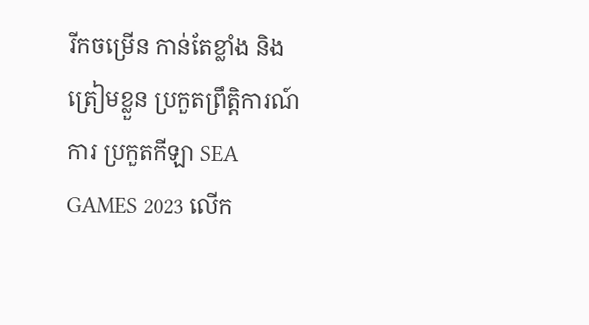រីកចម្រើន កាន់តែខ្លាំង និងត្រៀមខ្លួន ប្រកួតព្រឹត្តិការណ៍ការ ប្រកួតកីឡា SEA GAMES 2023 លើក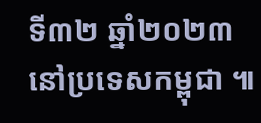ទី៣២ ឆ្នាំ២០២៣ នៅប្រទេសកម្ពុជា ៕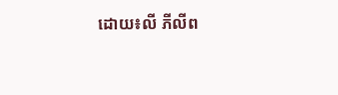ដោយ៖លី ភីលីព